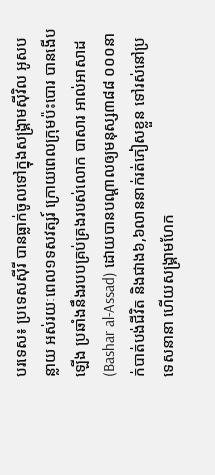បរទេស៖ ប្រទេសស៊ីរី បានធ្លាក់ចូលទៅក្នុងសង្រ្គាមស៊ីវិល អូសបន្លាយ អស់រយៈពេល១ទសវត្សរ៍ ក្រោយពេលក្រុមប៉ះបោរ បានងើបឡើង ប្រឆាំងនឹងរបបគ្រប់គ្រងរបស់លោក បាសារ អាល់អាសាដ (Bashar al-Assad) ដោយបានបណ្ដាលឲ្យមនុស្ស៣៨៨ ០០០នាក់បាត់បង់ជីវិត និងជាង៦,៦លាននាក់រត់ភៀសខ្លួន ទៅរស់នៅប្រទេសនានា ហើយសង្គ្រាមហែក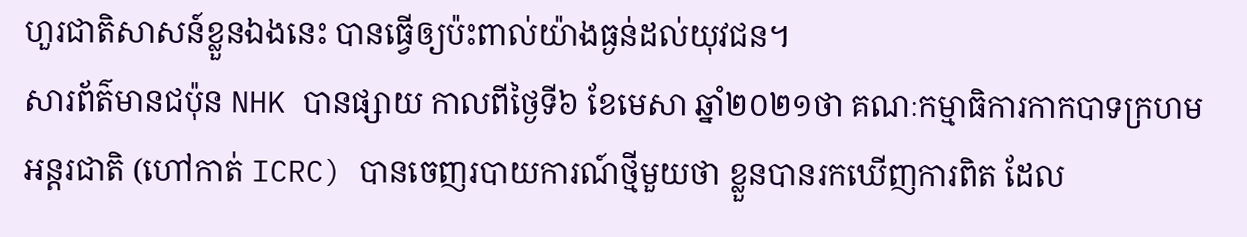ហួរជាតិសាសន៍ខ្លួនឯងនេះ បានធ្វើឲ្យប៉ះពាល់យ៉ាងធ្ងន់ដល់យុវជន។
សារព័ត៌មានជប៉ុន NHK បានផ្សាយ កាលពីថ្ងៃទី៦ ខែមេសា ឆ្នាំ២០២១ថា គណៈកម្មាធិការកាកបាទក្រហមអន្ដរជាតិ (ហៅកាត់ ICRC) បានចេញរបាយការណ៍ថ្មីមួយថា ខ្លួនបានរកឃើញការពិត ដែល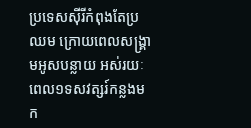ប្រទេសស៊ីរីកំពុងតែប្រឈម ក្រោយពេលសង្រ្គាមអូសបន្លាយ អស់រយៈពេល១ទសវត្សរ៍កន្លងមក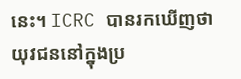នេះ។ ICRC បានរកឃើញថា យុវជននៅក្នុងប្រ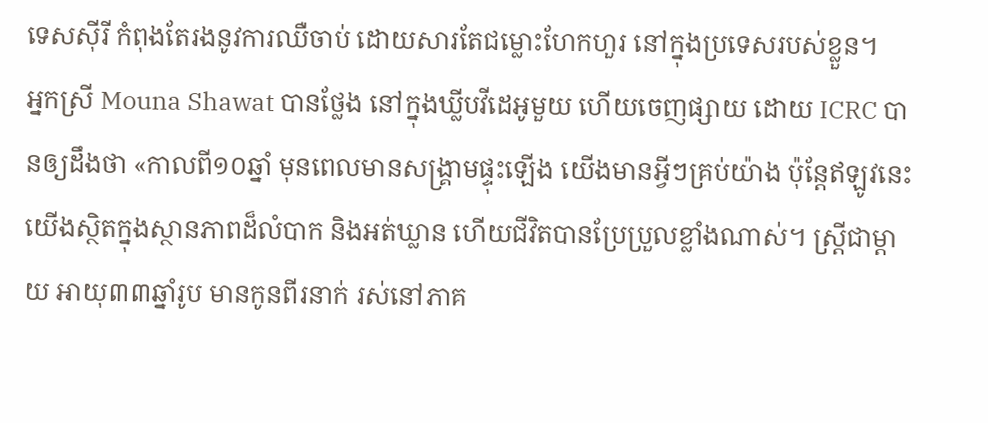ទេសស៊ីរី កំពុងតែរងនូវការឈឺចាប់ ដោយសារតែជម្លោះហែកហួរ នៅក្នុងប្រទេសរបស់ខ្លួន។
អ្នកស្រី Mouna Shawat បានថ្លែង នៅក្នុងឃ្លីបវីដេអូមួយ ហើយចេញផ្សាយ ដោយ ICRC បានឲ្យដឹងថា «កាលពី១០ឆ្នាំ មុនពេលមានសង្គ្រាមផ្ទុះឡើង យើងមានអ្វីៗគ្រប់យ៉ាង ប៉ុន្ដែឥឡូវនេះយើងស្ថិតក្នុងស្ថានភាពដ៏លំបាក និងអត់ឃ្លាន ហើយជីវិតបានប្រែប្រួលខ្លាំងណាស់។ ស្រ្ដីជាម្តាយ អាយុ៣៣ឆ្នាំរូប មានកូនពីរនាក់ រស់នៅភាគ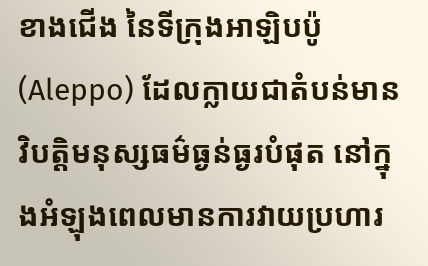ខាងជើង នៃទីក្រុងអាឡិបប៉ូ (Aleppo) ដែលក្លាយជាតំបន់មានវិបត្តិមនុស្សធម៌ធ្ងន់ធ្ងរបំផុត នៅក្នុងអំឡុងពេលមានការវាយប្រហារ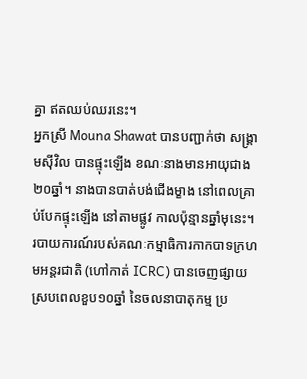គ្នា ឥតឈប់ឈរនេះ។
អ្នកស្រី Mouna Shawat បានបញ្ជាក់ថា សង្រ្គាមស៊ីវិល បានផ្ទុះឡើង ខណៈនាងមានអាយុជាង២០ឆ្នាំ។ នាងបានបាត់បង់ជើងម្ខាង នៅពេលគ្រាប់បែកផ្ទុះឡើង នៅតាមផ្លូវ កាលប៉ុន្មានឆ្នាំមុនេះ។
របាយការណ៍របស់គណៈកម្មាធិការកាកបាទក្រហមអន្ដរជាតិ (ហៅកាត់ ICRC) បានចេញផ្សាយ ស្របពេលខួប១០ឆ្នាំ នៃចលនាបាតុកម្ម ប្រ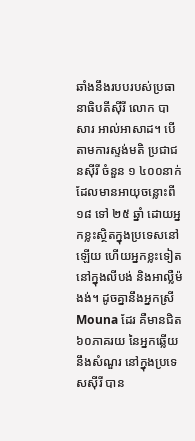ឆាំងនឹងរបបរបស់ប្រធានាធិបតីស៊ីរី លោក បាសារ អាល់អាសាដ។ បើតាមការស្ទង់មតិ ប្រជាជនស៊ីរី ចំនួន ១ ៤០០នាក់ ដែលមានអាយុចន្លោះពី ១៨ ទៅ ២៥ ឆ្នាំ ដោយអ្នកខ្លះស្ថិតក្នុងប្រទេសនៅឡើយ ហើយអ្នកខ្លះទៀត នៅក្នុងលីបង់ និងអាល្លឺម៉ងង់។ ដូចគ្នានឹងអ្នកស្រី Mouna ដែរ គឺមានជិត៦០ភាគរយ នៃអ្នកឆ្លើយនឹងសំណួរ នៅក្នុងប្រទេសស៊ីរី បាន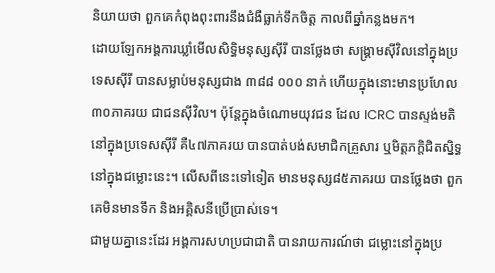និយាយថា ពួកគេកំពុងពុះពារនឹងជំងឺធ្លាក់ទឹកចិត្ត កាលពីឆ្នាំកន្លងមក។
ដោយឡែកអង្គការឃ្លាំមើលសិទ្ធិមនុស្សស៊ីរី បានថ្លែងថា សង្គ្រាមស៊ីវិលនៅក្នុងប្រទេសស៊ីរី បានសម្លាប់មនុស្សជាង ៣៨៨ ០០០ នាក់ ហើយក្នុងនោះមានប្រហែល៣០ភាគរយ ជាជនស៊ីវិល។ ប៉ុន្ដែក្នុងចំណោមយុវជន ដែល ICRC បានស្ទង់មតិ នៅក្នុងប្រទេសស៊ីរី គឺ៤៧ភាគរយ បានបាត់បង់សមាជិកគ្រួសារ ឬមិត្តភក្តិជិតស្និទ្ធ នៅក្នុងជម្លោះនេះ។ លើសពីនេះទៅទៀត មានមនុស្ស៨៥ភាគរយ បានថ្លែងថា ពួកគេមិនមានទឹក និងអគ្គិសនីប្រើប្រាស់ទេ។
ជាមួយគ្នានេះដែរ អង្គការសហប្រជាជាតិ បានរាយការណ៍ថា ជម្លោះនៅក្នុងប្រ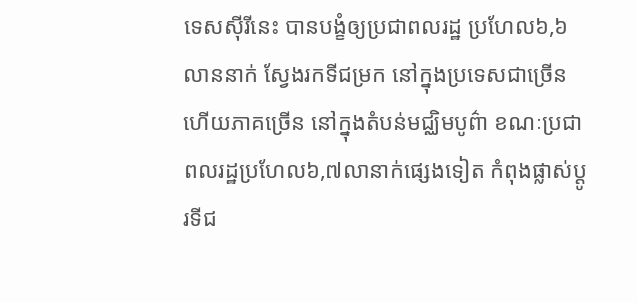ទេសស៊ីរីនេះ បានបង្ខំឲ្យប្រជាពលរដ្ឋ ប្រហែល៦,៦លាននាក់ សែ្វងរកទីជម្រក នៅក្នុងប្រទេសជាច្រើន ហើយភាគច្រើន នៅក្នុងតំបន់មជ្ឈិមបូព៌ា ខណៈប្រជាពលរដ្ឋប្រហែល៦,៧លានាក់ផ្សេងទៀត កំពុងផ្លាស់ប្ដូរទីជ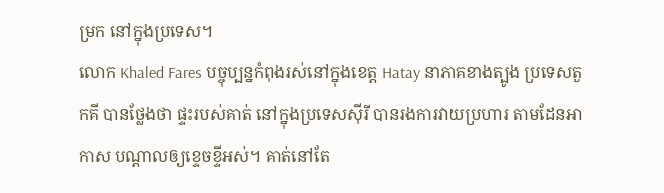ម្រក នៅក្នុងប្រទេស។
លោក Khaled Fares បច្ចុប្បន្នកំពុងរស់នៅក្នុងខេត្ត Hatay នាភាគខាងត្បូង ប្រទេសតួកគី បានថ្លែងថា ផ្ទះរបស់គាត់ នៅក្នុងប្រទេសស៊ីរី បានរងការវាយប្រហារ តាមដែនអាកាស បណ្ដាលឲ្យខ្ទេចខ្ទីអស់។ គាត់នៅតែ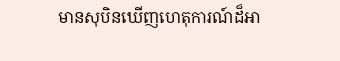មានសុបិនឃើញហេតុការណ៍ដ៏អា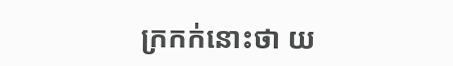ក្រកក់នោះថា យ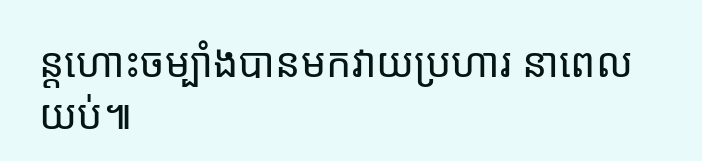ន្ដហោះចម្បាំងបានមកវាយប្រហារ នាពេលយប់៕